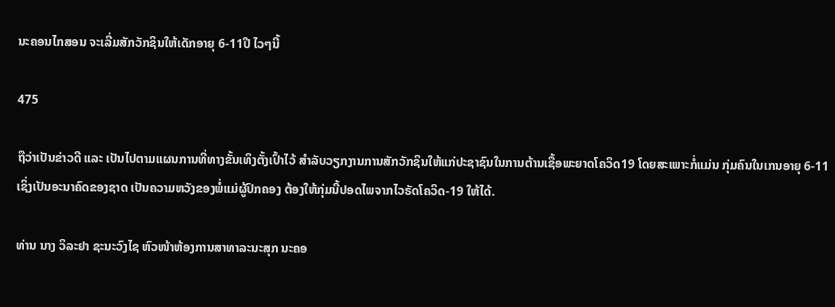ນະຄອນໄກສອນ ຈະເລີ່ມສັກວັກຊິນໃຫ້ເດັກອາຍຸ 6-11ປີ ໄວໆນີ້

475

ຖືວ່າເປັນຂ່າວດີ ແລະ ເປັນໄປຕາມແຜນການທີ່ທາງຂັ້ນເທິງຕັ້ງເປົ້າໄວ້ ສຳລັບວຽກງານການສັກວັກຊິນໃຫ້ແກ່ປະຊາຊົນໃນການຕ້ານເຊື້ອພະຍາດໂຄວິດ19 ໂດຍສະເພາະກໍ່ແມ່ນ ກຸ່ມຄົນໃນເກນອາຍຸ 6-11 ເຊິ່ງເປັນອະນາຄົດຂອງຊາດ ເປັນຄວາມຫວັງຂອງພໍ່ແມ່ຜູ້ປົກຄອງ ຕ້ອງໃຫ້ກຸ່ມນີ້ປອດໄພຈາກໄວຣັດໂຄວິດ-19 ໃຫ້ໄດ້.

ທ່ານ ນາງ ວິລະຢາ ຊະນະວົງໄຊ ຫົວໜ້າຫ້ອງການສາທາລະນະສຸກ ນະຄອ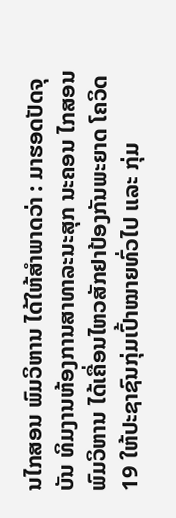ນໄກສອນ ພົມວິຫານ ໄດ້ໃຫ້ສຳພາດວ່າ : ມາຮອດປັດຈຸບັນ ທິມງານຫ້ອງການສາທາລະນະສຸກ ນະຄອນ ໄກສອນ ພົມວິຫານ ໄດ້ເຄື່ອນໄຫວສັກຢາປ້ອງກັນພະຍາດ ໂຄວິດ 19 ໃຫ້ປະຊາຊົນກຸ່ມເປົ້າໝາຍທົ່ວໄປ ແລະ ກຸ່ມ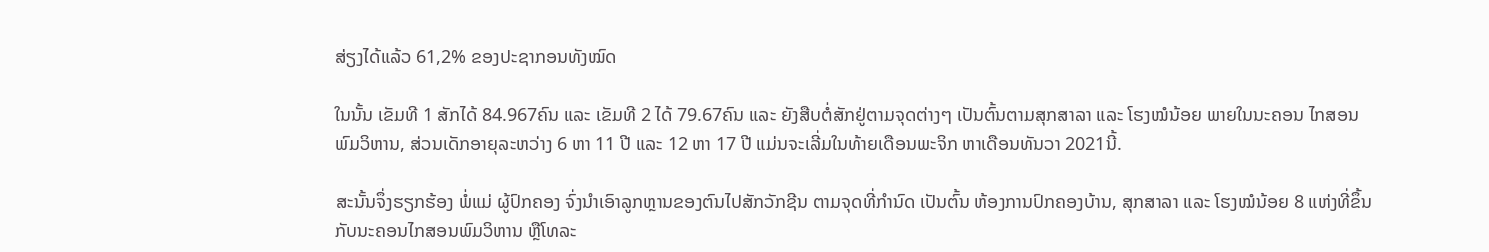ສ່ຽງໄດ້ແລ້ວ 61,2% ຂອງປະຊາກອນທັງໝົດ

ໃນນັ້ນ ເຂັມທີ 1 ສັກໄດ້ 84.967ຄົນ ແລະ ເຂັມທີ 2 ໄດ້ 79.67ຄົນ ແລະ ຍັງສືບຕໍ່ສັກຢູ່ຕາມຈຸດຕ່າງໆ ເປັນຕົ້ນຕາມສຸກສາລາ ແລະ ໂຮງໝໍນ້ອຍ ພາຍໃນນະຄອນ ໄກສອນ ພົມວິຫານ, ສ່ວນເດັກອາຍຸລະຫວ່າງ 6 ຫາ 11 ປີ ແລະ 12 ຫາ 17 ປີ ແມ່ນຈະເລີ່ມໃນທ້າຍເດືອນພະຈິກ ຫາເດືອນທັນວາ 2021ນີ້.

ສະນັ້ນຈຶ່ງຮຽກຮ້ອງ ພໍ່ແມ່ ຜູ້ປົກຄອງ ຈົ່ງນຳເອົາລູກຫຼານຂອງຕົນໄປສັກວັກຊີນ ຕາມຈຸດທີ່ກຳນົດ ເປັນຕົ້ນ ຫ້ອງການປົກຄອງບ້ານ, ສຸກສາລາ ແລະ ໂຮງໝໍນ້ອຍ 8 ແຫ່ງທີ່ຂຶ້ນກັບນະຄອນໄກສອນພົມວິຫານ ຫຼືໂທລະ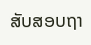ສັບສອບຖາ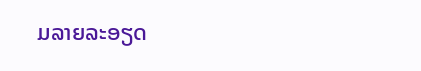ມລາຍລະອຽດ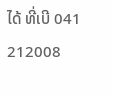ໄດ້ ທີ່ເບີ 041 212008